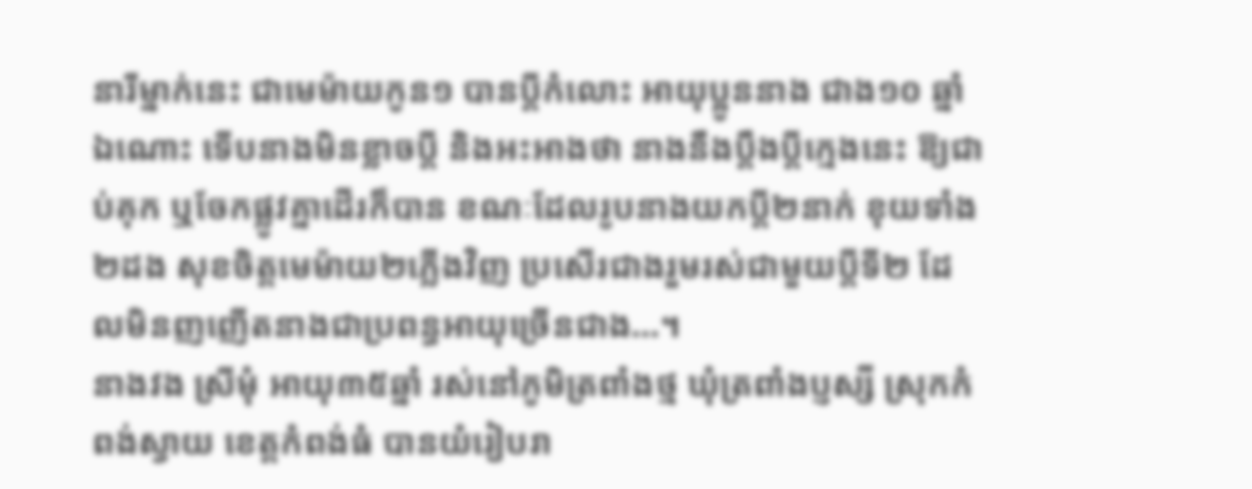នារីម្នាក់នេះ ជាមេម៉ាយកូន១ បានប្តីកំលោះ អាយុប្អូននាង ជាង១០ ឆ្នាំឯណោះ ទើបនាងមិនខ្លាចប្តី និងអះអាងថា នាងនឹងប្តឹងប្តីក្មេងនេះ ឱ្យជាប់គុក ឬចែកផ្លូវគ្នាដើរក៏បាន ខណៈដែលរូបនាងយកប្តី២នាក់ ខុយទាំង២ដង សុខចិត្តមេម៉ាយ២ភ្លើងវិញ ប្រសើរជាងរួមរស់ជាមួយប្តីទី២ ដែលមិនញញើតនាងជាប្រពន្ធអាយុច្រើនជាង…។
នាងវង ស្រីមុំ អាយុ៣៥ឆ្នាំ រស់នៅភូមិត្រពាំងថ្ម ឃុំត្រពាំងប្ញស្សី ស្រុកកំពង់ស្វាយ ខេត្តកំពង់ធំ បានយំរៀបរា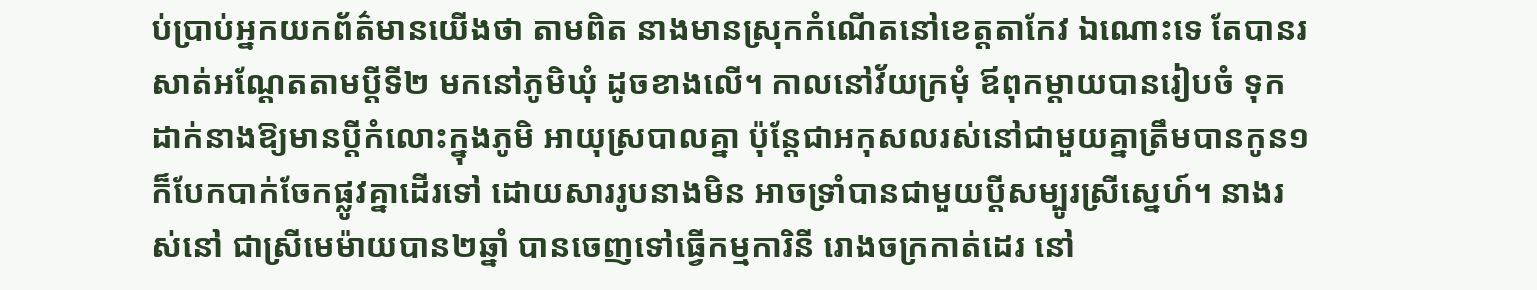ប់ប្រាប់អ្នកយកព័ត៌មានយើងថា តាមពិត នាងមានស្រុកកំណើតនៅខេត្តតាកែវ ឯណោះទេ តែបានរសាត់អណ្តែតតាមប្តីទី២ មកនៅភូមិឃុំ ដូចខាងលើ។ កាលនៅវ័យក្រមុំ ឪពុកម្តាយបានរៀបចំ ទុកដាក់នាងឱ្យមានប្តីកំលោះក្នុងភូមិ អាយុស្របាលគ្នា ប៉ុន្តែជាអកុសលរស់នៅជាមួយគ្នាត្រឹមបានកូន១ ក៏បែកបាក់ចែកផ្លូវគ្នាដើរទៅ ដោយសាររូបនាងមិន អាចទ្រាំបានជាមួយប្តីសម្បូរស្រីស្នេហ៍។ នាងរស់នៅ ជាស្រីមេម៉ាយបាន២ឆ្នាំ បានចេញទៅធ្វើកម្មការិនី រោងចក្រកាត់ដេរ នៅ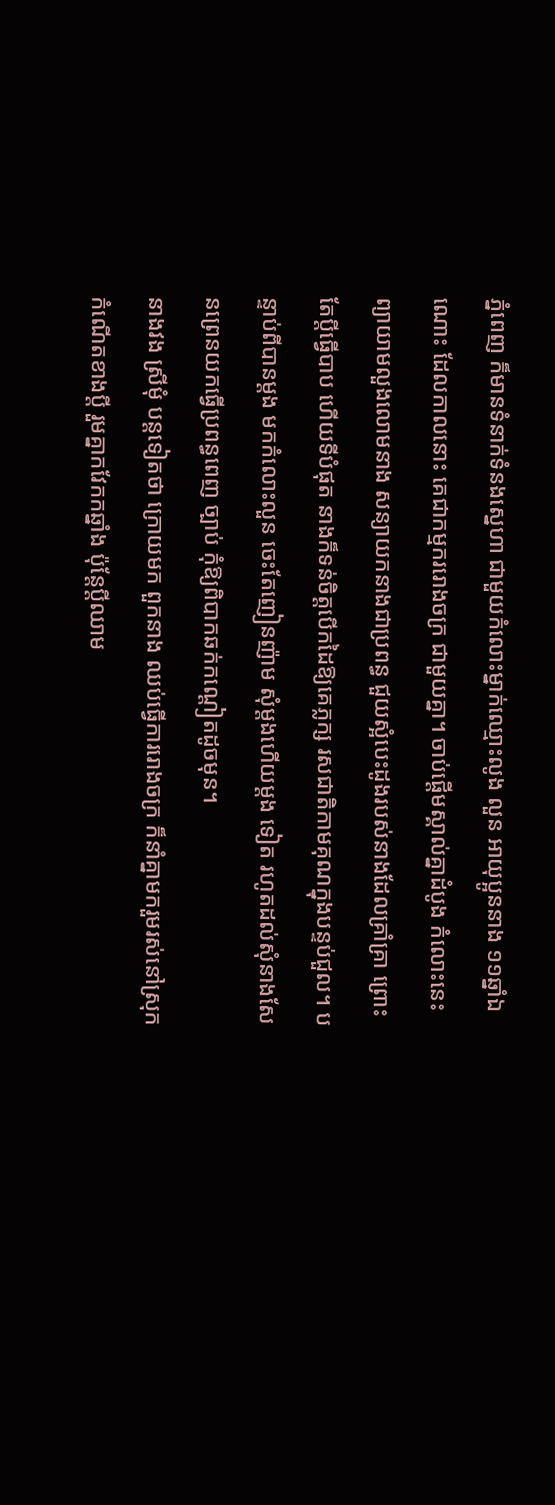ភ្នំពេញ ក៏មានទំនាក់ទំនងស្នេហា ជាមួយកំលោះម្នាក់ឈ្មោះលូង លួន អាយុប្អូននាង ១១ឆ្នាំឯណោះ ដែលកាលនោះ គេជាកម្មកររោងចក្រ ជាមួយគ្នា។ ចាប់ផ្តើមស្គាល់គ្នាដំបូង កំលោះនេះ ព្យាយាមលួងលោមនាង សន្យាយកនាងជាប្រពន្ធ ជួយស្អំបេះដូងរបស់នាងដែលគ្រាំគ្រា ព្រោះតែប្តីធ្វើបាប ហើយទីបំផុត នាងក៏ទន់ចិត្តបើកដៃឱ្យគេភ្លក្ស រសជាតិកាមគុណក្នុងបន្ទប់ជួល។ បន្ទាប់ពីបានម្តង មកកំលោះលួន ចេះតែញៀនញ៉ាម សុំម្តងហើយម្តង ទៀត រហូតដល់សុំនាងសែនព្រេនយកធ្វើប្រពន្ធពេញ ច្បាប់ កុំឱ្យពិបាកឆក់កណ្តៀតដូចមុន។
នាងវង ស្រីមុំ បន្តទៀតថា ក្រោយមក ពួកនាង ឈប់ធ្វើការរោងចក្រ ក៏នាំគ្នាមករួមរស់នៅស្រុក កំណើតខាងប្តី រួមគ្នាកវែកកឆ្នាំង ប៉ុន្តែប្តីឈាម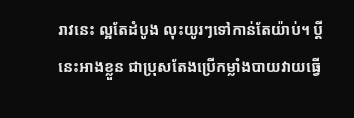រាវនេះ ល្អតែដំបូង លុះយូរៗទៅកាន់តែយ៉ាប់។ ប្តីនេះអាងខ្លួន ជាប្រុសតែងប្រើកម្លាំងបាយវាយធ្វើ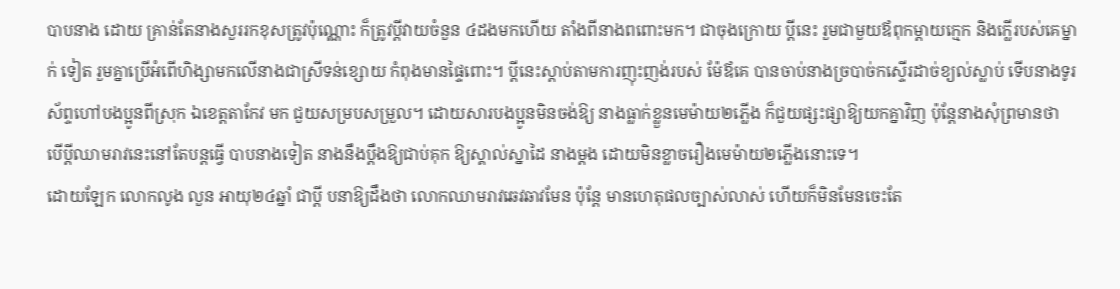បាបនាង ដោយ គ្រាន់តែនាងសួររកខុសត្រូវប៉ុណ្ណោះ ក៏ត្រូវប្តីវាយចំនួន ៤ដងមកហើយ តាំងពីនាងពពោះមក។ ជាចុងក្រោយ ប្តីនេះ រួមជាមួយឪពុកម្តាយក្មេក និងក្លើរបស់គេម្នាក់ ទៀត រួមគ្នាប្រើអំពើហិង្សាមកលើនាងជាស្រីទន់ខ្សោយ កំពុងមានផ្ទៃពោះ។ ប្តីនេះស្តាប់តាមការញុះញង់របស់ ម៉ែឪគេ បានចាប់នាងច្របាច់កស្ទើរដាច់ខ្យល់ស្លាប់ ទើបនាងទូរស័ព្ទហៅបងប្អូនពីស្រុក ឯខេត្តតាកែវ មក ជួយសម្របសម្រួល។ ដោយសារបងប្អូនមិនចង់ឱ្យ នាងធ្លាក់ខ្លួនមេម៉ាយ២ភ្លើង ក៏ជួយផ្សះផ្សាឱ្យយកគ្នាវិញ ប៉ុន្តែនាងសុំព្រមានថា បើប្តីឈាមរាវនេះនៅតែបន្តធ្វើ បាបនាងទៀត នាងនឹងប្តឹងឱ្យជាប់គុក ឱ្យស្គាល់ស្នាដៃ នាងម្តង ដោយមិនខ្លាចរឿងមេម៉ាយ២ភ្លើងនោះទេ។
ដោយឡែក លោកលូង លួន អាយុ២៤ឆ្នាំ ជាប្តី បនាឱ្យដឹងថា លោកឈាមរាវឆេវឆាវមែន ប៉ុន្តែ មានហេតុផលច្បាស់លាស់ ហើយក៏មិនមែនចេះតែ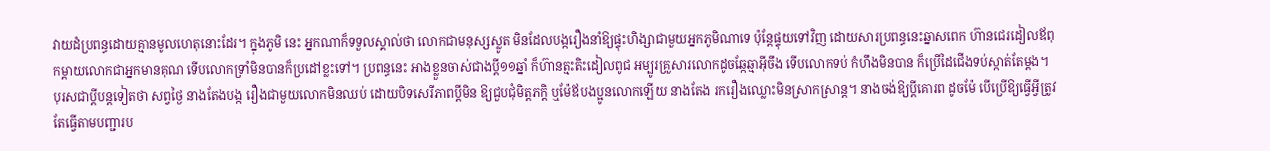វាយដំប្រពន្ធដោយគ្មានមូលហេតុនោះដែរ។ ក្នុងភូមិ នេះ អ្នកណាក៏ទទួលស្គាល់ថា លោកជាមនុស្សស្លូត មិនដែលបង្ករឿងនាំឱ្យផ្ទុះហិង្សាជាមួយអ្នកភូមិណាទេ ប៉ុន្តែផ្ទុយទៅវិញ ដោយសារប្រពន្ធនេះឆ្នាសពេក ហ៊ានជេរដៀលឪពុកម្តាយលោកជាអ្នកមានគុណ ទើបលោកទ្រាំមិនបានក៏ប្រដៅខ្លះទៅ។ ប្រពន្ធនេះ អាងខ្លួនចាស់ជាងប្តី១១ឆ្នាំ ក៏ហ៊ានត្មះតិះដៀលពូជ អម្បូរគ្រួសារលោកដូចឆ្កែឆ្មាអ៊ីចឹង ទើបលោកទប់ កំហឹងមិនបាន ក៏ប្រើដៃជើងទប់ស្កាត់តែម្តង។
បុរសជាប្តីបន្តទៀតថា សព្វថ្ងៃ នាងតែងបង្ក រឿងជាមួយលោកមិនឈប់ ដោយបិទសេរីភាពប្តីមិន ឱ្យជួបជុំមិត្តភក្តិ ឬម៉ែឪបងប្អូនលោកឡើយ នាងតែង រករឿងឈ្លោះមិនស្រាកស្រាន្ត។ នាងចង់ឱ្យប្តីគោរព ដូចម៉ែ បើប្រើឱ្យធ្វើអ្វីត្រូវតែធ្វើតាមបញ្ជារប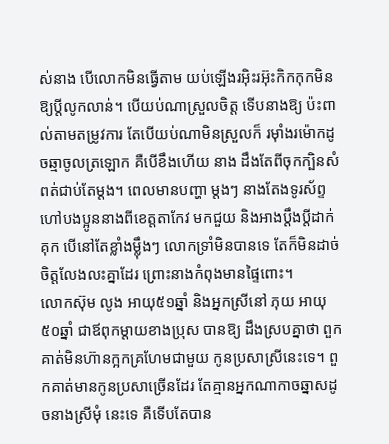ស់នាង បើលោកមិនធ្វើតាម យប់ឡើងរអ៊ិះរអ៊ុះកិកកុកមិន ឱ្យប្តីលូកលាន់។ បើយប់ណាស្រួលចិត្ត ទើបនាងឱ្យ ប៉ះពាល់តាមតម្រូវការ តែបើយប់ណាមិនស្រួលក៏ រម៉ាំងរម៉ោកដូចឆ្មាចូលត្រឡោក គឺបើខឹងហើយ នាង ដឹងតែពីចុកក្បិនសំពត់ជាប់តែម្តង។ ពេលមានបញ្ហា ម្តងៗ នាងតែងទូរស័ព្ទហៅបងប្អូននាងពីខេត្តតាកែវ មកជួយ និងអាងប្តឹងប្តីដាក់គុក បើនៅតែខ្លាំងម៉្លឹងៗ លោកទ្រាំមិនបានទេ តែក៏មិនដាច់ចិត្តលែងលះគ្នាដែរ ព្រោះនាងកំពុងមានផ្ទៃពោះ។
លោកស៊ុម លូង អាយុ៥១ឆ្នាំ និងអ្នកស្រីនៅ ភុយ អាយុ៥០ឆ្នាំ ជាឪពុកម្តាយខាងប្រុស បានឱ្យ ដឹងស្របគ្នាថា ពួកគាត់មិនហ៊ានក្អកគ្រហែមជាមួយ កូនប្រសាស្រីនេះទេ។ ពួកគាត់មានកូនប្រសាច្រើនដែរ តែគ្មានអ្នកណាកាចឆ្នាសដូចនាងស្រីមុំ នេះទេ គឺទើបតែបាន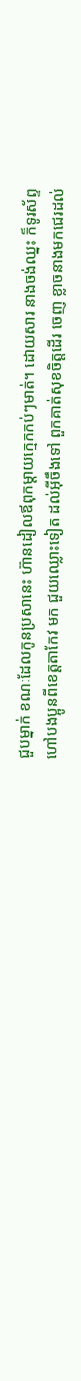ជួបម្នាក់ ខណៈដែលកូនប្រសានេះ ហ៊ានដៀលឪពុកម្តាយក្មេកកប់ៗមាត់។ ដោយសារ នាងចង់ឈ្នះ ក៏ទូរស័ព្ទហៅបងប្អូនពីខេត្តតាកែវ មក ជួយឈ្លោះទៀត ដល់អ៊ីចឹងទៅ ពួកគាត់សុខចិត្តដើរ ចេញ ខ្លាចនាងមកជេរដល់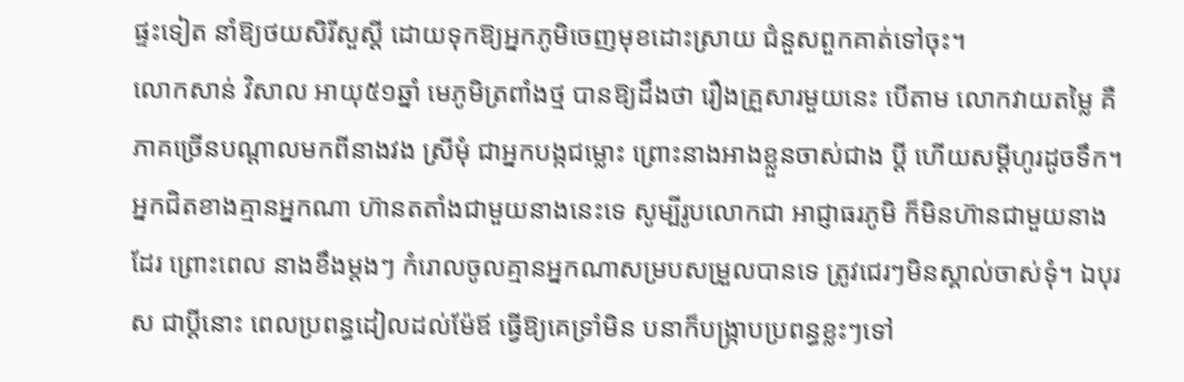ផ្ទះទៀត នាំឱ្យថយសិរីសួស្តី ដោយទុកឱ្យអ្នកភូមិចេញមុខដោះស្រាយ ជំនួសពួកគាត់ទៅចុះ។
លោកសាន់ វិសាល អាយុ៥១ឆ្នាំ មេភូមិត្រពាំងថ្ម បានឱ្យដឹងថា រឿងគ្រួសារមួយនេះ បើតាម លោកវាយតម្លៃ គឺភាគច្រើនបណ្តាលមកពីនាងវង ស្រីមុំ ជាអ្នកបង្កជម្លោះ ព្រោះនាងអាងខ្លួនចាស់ជាង ប្តី ហើយសម្តីហូរដូចទឹក។ អ្នកជិតខាងគ្មានអ្នកណា ហ៊ានតតាំងជាមួយនាងនេះទេ សូម្បីរូបលោកជា អាជ្ញាធរភូមិ ក៏មិនហ៊ានជាមួយនាងដែរ ព្រោះពេល នាងខឹងម្តងៗ កំរោលចូលគ្មានអ្នកណាសម្របសម្រួលបានទេ ត្រូវជេរៗមិនស្គាល់ចាស់ទុំ។ ឯបុរស ជាប្តីនោះ ពេលប្រពន្ធដៀលដល់ម៉ែឪ ធ្វើឱ្យគេទ្រាំមិន បនាក៏បង្ក្រាបប្រពន្ធខ្លះៗទៅ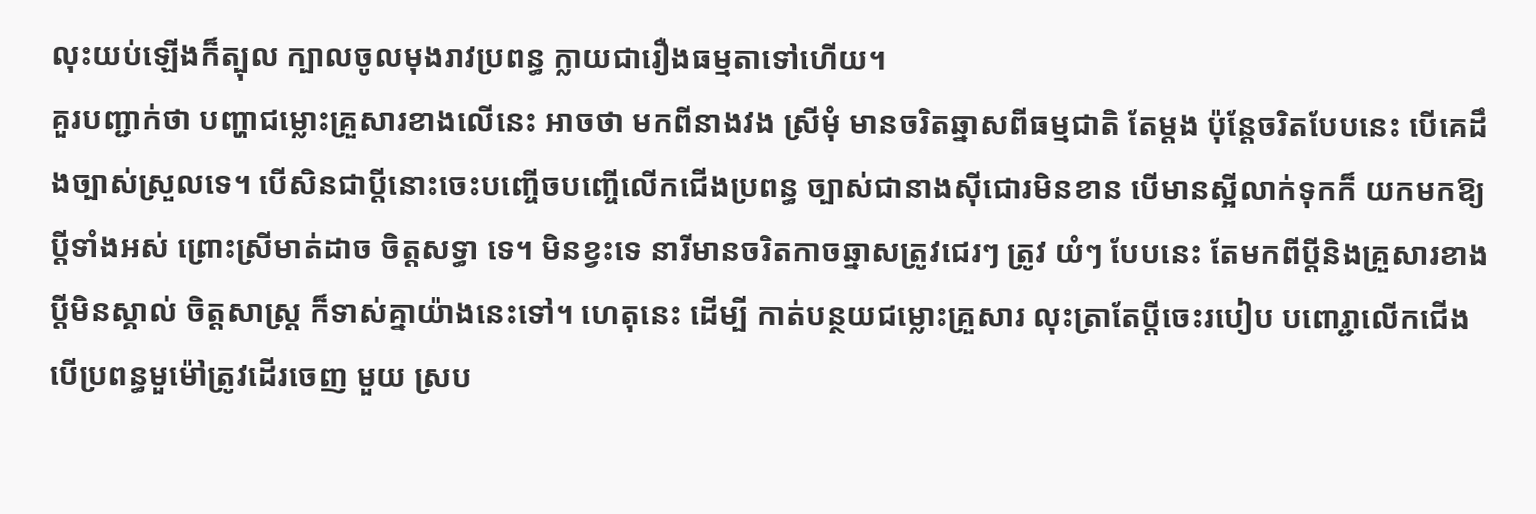លុះយប់ឡើងក៏ត្បុល ក្បាលចូលមុងរាវប្រពន្ធ ក្លាយជារឿងធម្មតាទៅហើយ។
គួរបញ្ជាក់ថា បញ្ហាជម្លោះគ្រួសារខាងលើនេះ អាចថា មកពីនាងវង ស្រីមុំ មានចរិតឆ្នាសពីធម្មជាតិ តែម្តង ប៉ុន្តែចរិតបែបនេះ បើគេដឹងច្បាស់ស្រួលទេ។ បើសិនជាប្តីនោះចេះបញ្ចើចបញ្ចើលើកជើងប្រពន្ធ ច្បាស់ជានាងស៊ីជោរមិនខាន បើមានស្អីលាក់ទុកក៏ យកមកឱ្យប្តីទាំងអស់ ព្រោះស្រីមាត់ដាច ចិត្តសទ្ធា ទេ។ មិនខ្វះទេ នារីមានចរិតកាចឆ្នាសត្រូវជេរៗ ត្រូវ យំៗ បែបនេះ តែមកពីប្តីនិងគ្រួសារខាងប្តីមិនស្គាល់ ចិត្តសាស្ត្រ ក៏ទាស់គ្នាយ៉ាងនេះទៅ។ ហេតុនេះ ដើម្បី កាត់បន្ថយជម្លោះគ្រួសារ លុះត្រាតែប្តីចេះរបៀប បពោរ្ជាលើកជើង បើប្រពន្ធមួម៉ៅត្រូវដើរចេញ មួយ ស្រប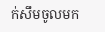ក់សឹមចូលមក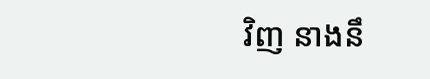វិញ នាងនឹ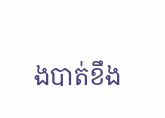ងបាត់ខឹង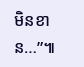មិនខាន…”៕